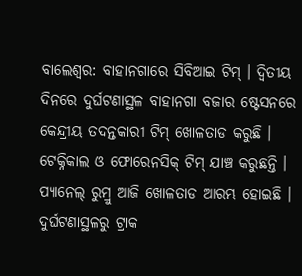ବାଲେଶ୍ବର: ବାହାନଗାରେ ସିବିଆଇ ଟିମ୍ । ଦ୍ୱିତୀୟ ଦିନରେ ଦୁର୍ଘଟଣାସ୍ଥଳ ବାହାନଗା ବଜାର ଷ୍ଟେସନରେ କେନ୍ଦ୍ରୀୟ ତଦନ୍ତକାରୀ ଟିମ୍ ଖୋଳତାଡ କରୁଛି । ଟେକ୍ନିକାଲ ଓ ଫୋରେନସିକ୍ ଟିମ୍ ଯାଞ୍ଚ କରୁଛନ୍ତି । ପ୍ୟାନେଲ୍ ରୁମ୍ରୁ ଆଜି ଖୋଳତାଡ ଆରମ୍ଭ ହୋଇଛି । ଦୁର୍ଘଟଣାସ୍ଥଳରୁ ଟ୍ରାକ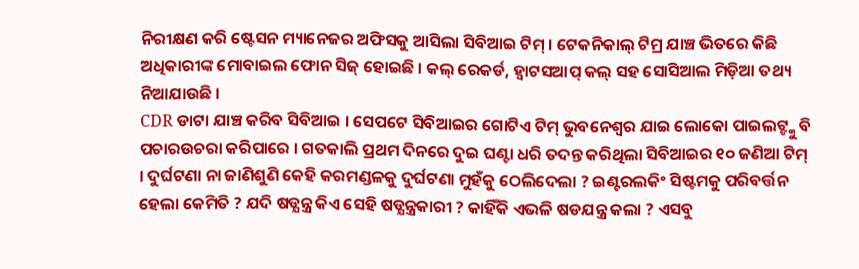ନିରୀକ୍ଷଣ କରି ଷ୍ଟେସନ ମ୍ୟାନେଜର ଅଫିସକୁ ଆସିଲା ସିବିଆଇ ଟିମ୍ । ଟେକନିକାଲ୍ ଟିମ୍ର ଯାଞ୍ଚ ଭିତରେ କିଛି ଅଧିକାରୀଙ୍କ ମୋବାଇଲ ଫୋନ ସିଜ୍ ହୋଇଛି । କଲ୍ ରେକର୍ଡ, ହ୍ଵାଟସଆପ୍ କଲ୍ ସହ ସୋସିଆଲ ମିଡ଼ିଆ ତଥ୍ୟ ନିଆଯାଉଛି ।
CDR ଡାଟା ଯାଞ୍ଚ କରିବ ସିବିଆଇ । ସେପଟେ ସିବିଆଇର ଗୋଟିଏ ଟିମ୍ ଭୁବନେଶ୍ୱର ଯାଇ ଲୋକୋ ପାଇଲଟ୍ଙ୍କୁ ବି ପଚାରଉଚରା କରିପାରେ । ଗତକାଲି ପ୍ରଥମ ଦିନରେ ଦୁଇ ଘଣ୍ଟା ଧରି ତଦନ୍ତ କରିଥିଲା ସିବିଆଇର ୧୦ ଜଣିଆ ଟିମ୍ । ଦୁର୍ଘଟଣା ନା ଜାଣିଶୁଣି କେହି କରମଣ୍ଡଳକୁ ଦୁର୍ଘଟଣା ମୁହଁକୁ ଠେଲିଦେଲା ? ଇଣ୍ଟରଲକିଂ ସିଷ୍ଟମକୁ ପରିବର୍ତ୍ତନ ହେଲା କେମିତି ? ଯଦି ଷଡ୍ଯନ୍ତ୍ର କିଏ ସେହି ଷଡ୍ଯନ୍ତ୍ରକାରୀ ? କାହିଁକି ଏଭଳି ଷଡଯନ୍ତ୍ର କଲା ? ଏସବୁ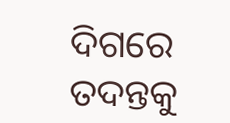ଦିଗରେ ତଦନ୍ତକୁ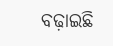ବଢ଼ାଇଛି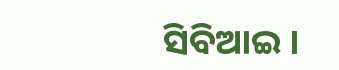ସିବିଆଇ ।